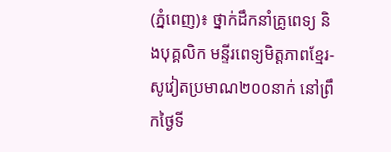(ភ្នំពេញ)៖ ថ្នាក់ដឹកនាំគ្រូពេទ្យ និងបុគ្គលិក មន្ទីរពេទ្យមិត្ដភាពខ្មែរ-សូវៀតប្រមាណ២០០នាក់ នៅព្រឹកថ្ងៃទី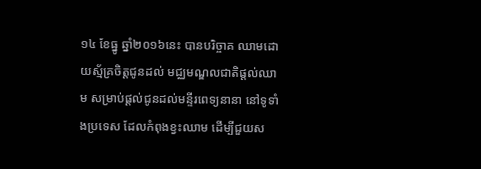១៤ ខែធ្នូ ឆ្នាំ២០១៦នេះ បានបរិច្ចាគ ឈាមដោយស្ម័គ្រចិត្តជូនដល់ មជ្ឈមណ្ឌលជាតិផ្តល់ឈាម សម្រាប់ផ្តល់ជូនដល់មន្ទីរពេទ្យនានា នៅទូទាំងប្រទេស ដែលកំពុងខ្វះឈាម ដើម្បីជួយស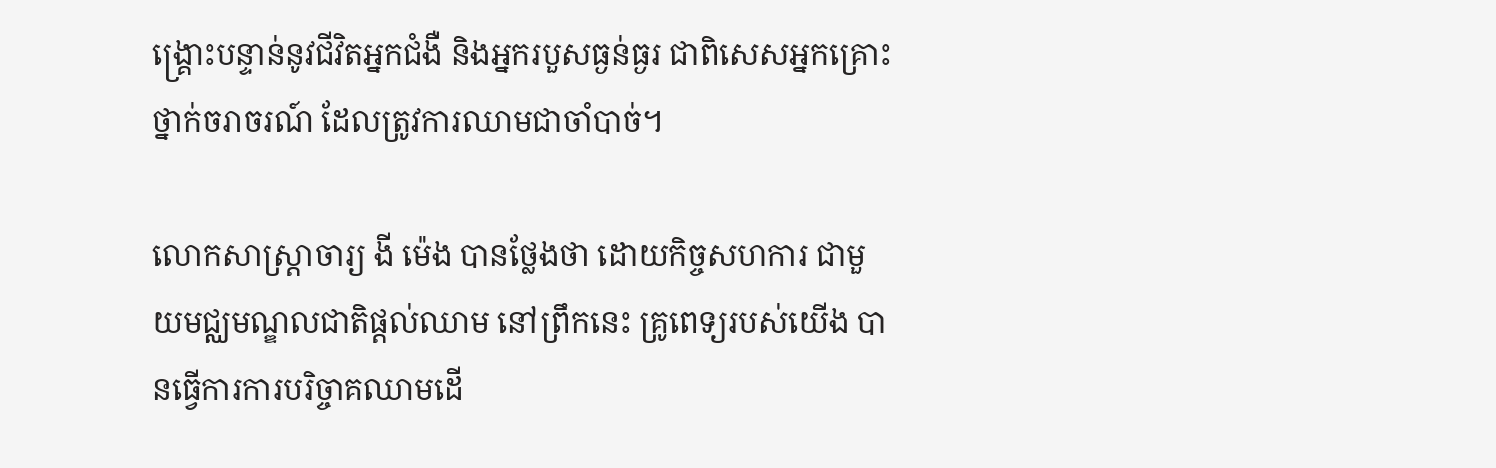ង្គ្រោះបន្ទាន់នូវជីវិតអ្នកជំងឺ និងអ្នករបួសធ្ងន់ធ្ងរ ជាពិសេសអ្នកគ្រោះថ្នាក់ចរាចរណ៍ ដែលត្រូវការឈាមជាចាំបាច់។

លោកសាស្រ្តាចារ្យ ងី ម៉េង បានថ្លែងថា ដោយកិច្ចសហការ ជាមួយមជ្ឈមណ្ឌលជាតិផ្ដល់ឈាម នៅព្រឹកនេះ គ្រូពេទ្យរបស់យើង បានធ្វើការការបរិច្ចាគឈាមដើ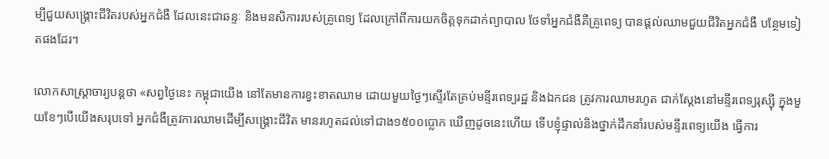ម្បីជួយសង្គ្រោះជីវិតរបស់អ្នកជំងឺ ដែលនេះជាឆន្ទៈ និងមនសិការរបស់គ្រូពេទ្យ ដែលក្រៅពីការយកចិត្ដទុកដាក់ព្យាបាល ថែទាំអ្នកជំងឺគឺគ្រូពេទ្យ បានផ្ដល់ឈាមជួយជីវិតអ្នកជំងឺ បន្ថែមទៀតផងដែរ។

លោកសាស្ដ្រាចារ្យបន្ដថា «សព្វថ្ងៃនេះ កម្ពុជាយើង នៅតែមានការខ្វះខាតឈាម ដោយមួយថ្ងៃៗស្ទើរតែគ្រប់មន្ទីរពេទ្យរដ្ឋ និងឯកជន ត្រូវការឈាមរហូត ជាក់ស្ដែងនៅមន្ទីរពេទ្យរុស្ស៊ី ក្នុងមួយខែៗបើយើងសរុបទៅ អ្នកជំងឺត្រូវការឈាមដើម្បីសង្គ្រោះជីវិត មានរហូតដល់ទៅជាង១៥០០ប្លោក ឃើញដូចនេះហើយ ទើបខ្ញុំផ្ទាល់និងថ្នាក់ដឹកនាំរបស់មន្ទីរពេទ្យយើង ធ្វើការ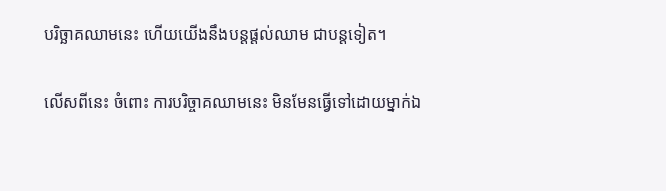បរិច្ឆាគឈាមនេះ ហើយយើងនឹងបន្ដផ្ដល់ឈាម ជាបន្ដទៀត។

លើសពីនេះ ចំពោះ ការបរិច្ចាគឈាមនេះ មិនមែនធ្វើទៅដោយម្នាក់ឯ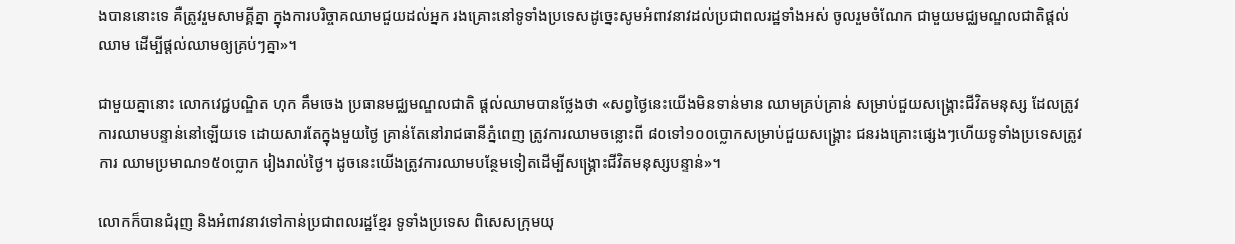ងបាននោះទេ គឺត្រូវរួមសាមគ្គីគ្នា ក្នុងការបរិច្ចាគឈាមជួយដល់អ្នក រងគ្រោះនៅទូទាំងប្រទេសដូច្នេះសូមអំពាវនាវដល់ប្រជាពលរដ្ឋទាំងអស់ ចូលរួមចំណែក ជាមួយមជ្ឈមណ្ឌលជាតិផ្ដល់ឈាម ដើម្បីផ្ដល់ឈាមឲ្យគ្រប់ៗគ្នា»។

ជាមួយគ្នានោះ លោកវេជ្ជបណ្ឌិត ហុក គឹមចេង ប្រធានមជ្ឈមណ្ឌលជាតិ ផ្ដល់ឈាមបានថ្លែងថា «សព្វថ្ងៃនេះយើងមិនទាន់មាន ឈាមគ្រប់គ្រាន់ សម្រាប់ជួយសង្គ្រោះជីវិតមនុស្ស ដែលត្រូវការឈាមបន្ទាន់នៅឡើយទេ ដោយសារតែក្នុងមួយថ្ងៃ គ្រាន់តែនៅរាជធានីភ្នំពេញ ត្រូវការឈាមចន្លោះពី ៨០ទៅ១០០ប្លោកសម្រាប់ជួយសង្គ្រោះ ជនរងគ្រោះផ្សេងៗហើយទូទាំងប្រទេសត្រូវការ ឈាមប្រមាណ១៥០ប្លោក រៀងរាល់ថ្ងៃ។ ដូចនេះយើងត្រូវការឈាមបន្ថែមទៀតដើម្បីសង្គ្រោះជីវិតមនុស្សបន្ទាន់»។

លោកក៏បានជំរុញ និងអំពាវនាវទៅកាន់ប្រជាពលរដ្ឋខ្មែរ ទូទាំងប្រទេស ពិសេសក្រុមយុ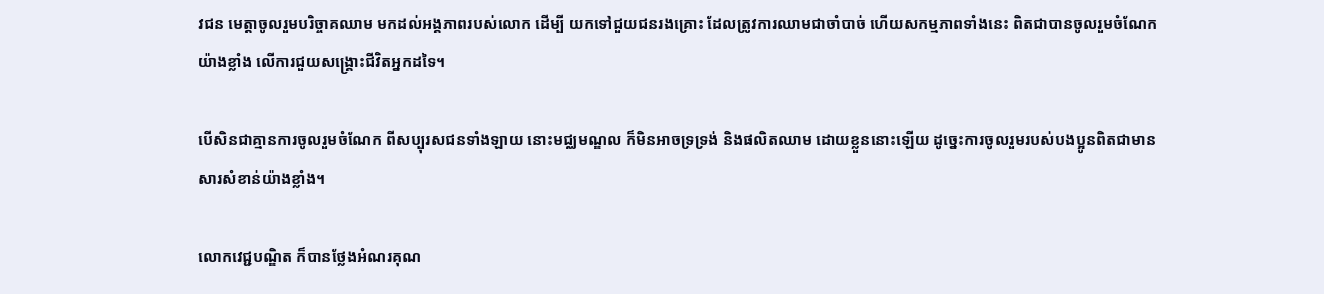វជន មេត្ដាចូលរួមបរិច្ចាគឈាម មកដល់អង្គភាពរបស់លោក ដើម្បី យកទៅជួយជនរងគ្រោះ ដែលត្រូវការឈាមជាចាំបាច់ ហើយសកម្មភាពទាំងនេះ ពិតជាបានចូលរួមចំណែកយ៉ាងខ្លាំង លើការជួយសង្គ្រោះជីវិតអ្នកដទៃ។

បើសិនជាគ្មានការចូលរួមចំណែក ពីសប្បុរសជនទាំងឡាយ នោះមជ្ឈមណ្ឌល ក៏មិនអាចទ្រទ្រង់ និងផលិតឈាម ដោយខ្លួននោះឡើយ ដូច្នេះការចូលរួមរបស់បងប្អូនពិតជាមានសារសំខាន់យ៉ាងខ្លាំង។

លោកវេជ្ជបណ្ឌិត ក៏បានថ្លែងអំណរគុណ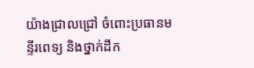យ៉ាងជ្រាលជ្រៅ ចំពោះប្រធានមន្ទីរពេទ្យ និងថ្នាក់ដឹក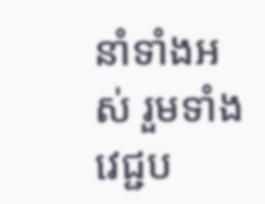នាំទាំងអស់ រួមទាំងវេជ្ជប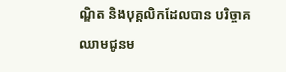ណ្ឌិត និងបុគ្គលិកដែលបាន បរិច្ចាគឈាមជូនម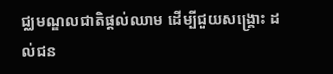ជ្ឈមណ្ឌលជាតិផ្តល់ឈាម ដើម្បីជួយសង្រ្គោះ ដល់ជន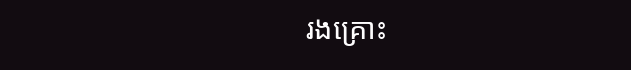រងគ្រោះ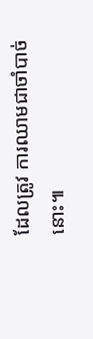ដែលត្រូវ ការឈាមជាចាំបាច់នោះ៕